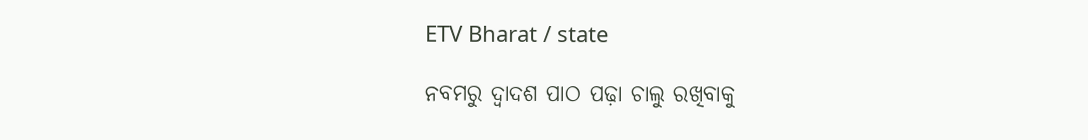ETV Bharat / state

ନବମରୁ ଦ୍ବାଦଶ ପାଠ ପଢ଼ା ଚାଲୁ ରଖିବାକୁ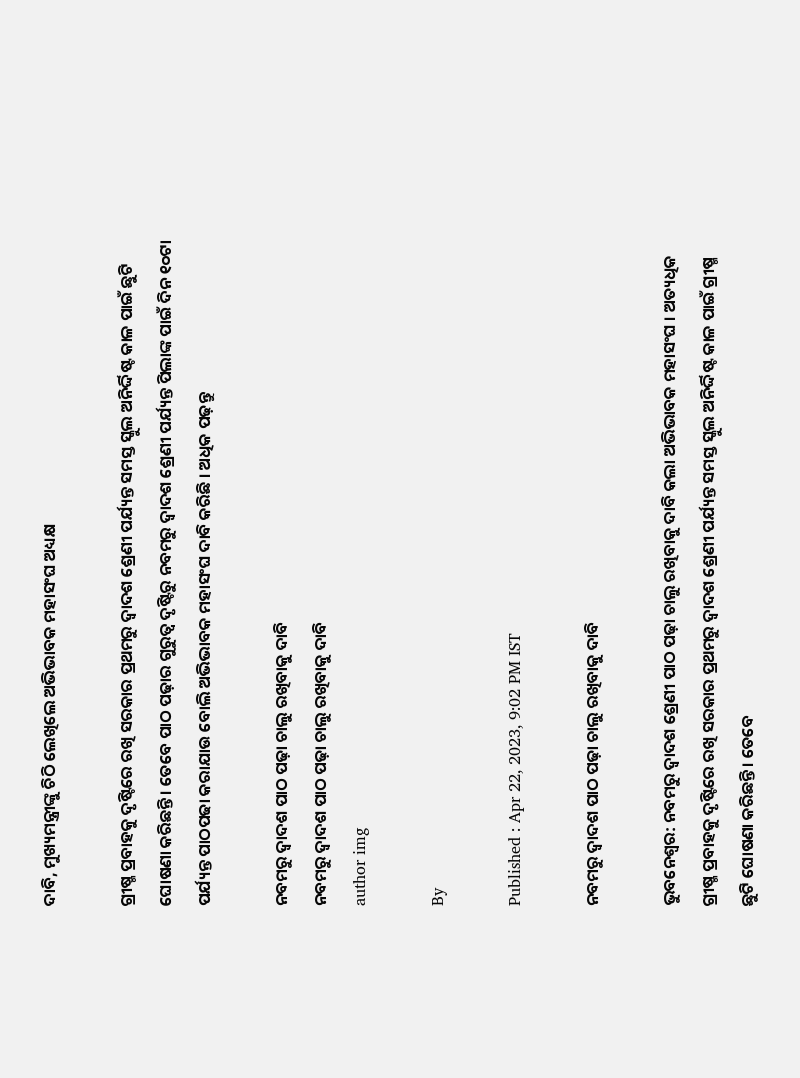ଦାବି, ମୁଖ୍ୟମନ୍ତ୍ରୀଙ୍କୁ ଚିଠି ଲେଖିଲେ ଅଭିଭାବକ ମହାସଂଘ ଅଧ୍ୟକ୍ଷ

ଗ୍ରୀଷ୍ମ ପ୍ରବାହକୁ ଦୃଷ୍ଟିରେ ରଖି ସରକାର ପ୍ରଥମରୁ ଦ୍ବାଦଶ ଶ୍ରେଣୀ ପର୍ଯ୍ୟନ୍ତ ସମସ୍ତ ସ୍କୁଲ ଅନିର୍ଦ୍ଦିଷ୍ଟ କାଳ ପାଇଁ ଛୁଟି ଘୋଷଣା କରିଛନ୍ତି । ତେବେ ପାଠ ପଢ଼ାର ଗୁରୁତ୍ବ ଦୃଷ୍ଟିରୁ ନବମରୁ ଦ୍ବାଦଶ ଶ୍ରେଣୀ ପର୍ଯ୍ୟନ୍ତ ପିଲାଙ୍କ ପାଇଁ ଦିନ ୧୦ଟା ପର୍ଯ୍ୟନ୍ତ ପାଠପଢା କରାଯାଉ ବୋଲି ଅଭିଭାବକ ମହାସଂଘ ଦାବି କରିଛି । ଅଧିକ ପଢ଼ନ୍ତୁ

ନବମରୁ ଦ୍ବାଦଶ ପାଠ ପଢ଼ା ଚାଲୁ ରଖିବାକୁ ଦାବି
ନବମରୁ ଦ୍ବାଦଶ ପାଠ ପଢ଼ା ଚାଲୁ ରଖିବାକୁ ଦାବି
author img

By

Published : Apr 22, 2023, 9:02 PM IST

ନବମରୁ ଦ୍ବାଦଶ ପାଠ ପଢ଼ା ଚାଲୁ ରଖିବାକୁ ଦାବି

ଭୁବନେଶ୍ବର: ନବମରୁ ଦ୍ବାଦଶ ଶ୍ରେଣୀ ପାଠ ପଢ଼ା ଚାଲୁ ରଖିବାକୁ ଦାବି କଲା ଅଭିଭାବକ ମହାସଂଘ । ଅତ୍ୟଧିକ ଗ୍ରୀଷ୍ମ ପ୍ରବାହକୁ ଦୃଷ୍ଟିରେ ରଖି ସରକାର ପ୍ରଥମରୁ ଦ୍ବାଦଶ ଶ୍ରେଣୀ ପର୍ଯ୍ୟନ୍ତ ସମସ୍ତ ସ୍କୁଲ ଅନିର୍ଦ୍ଦିଷ୍ଟ କାଳ ପାଇଁ ଗ୍ରୀଷ୍ମ ଛୁଟି ଘୋଷଣା କରିଛନ୍ତି । ତେବେ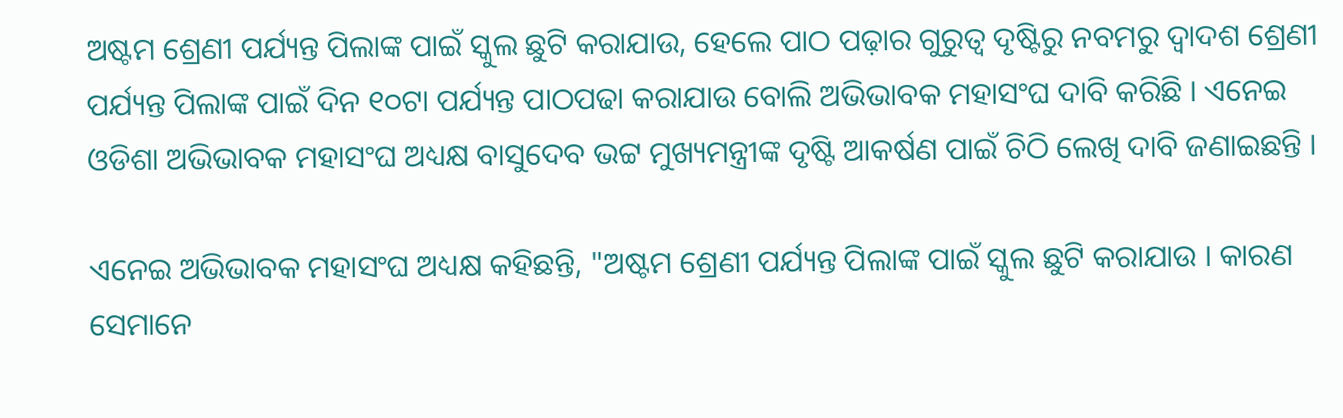ଅଷ୍ଟମ ଶ୍ରେଣୀ ପର୍ଯ୍ୟନ୍ତ ପିଲାଙ୍କ ପାଇଁ ସ୍କୁଲ ଛୁଟି କରାଯାଉ, ହେଲେ ପାଠ ପଢ଼ାର ଗୁରୁତ୍ବ ଦୃଷ୍ଟିରୁ ନବମରୁ ଦ୍ବାଦଶ ଶ୍ରେଣୀ ପର୍ଯ୍ୟନ୍ତ ପିଲାଙ୍କ ପାଇଁ ଦିନ ୧୦ଟା ପର୍ଯ୍ୟନ୍ତ ପାଠପଢା କରାଯାଉ ବୋଲି ଅଭିଭାବକ ମହାସଂଘ ଦାବି କରିଛି । ଏନେଇ ଓଡିଶା ଅଭିଭାବକ ମହାସଂଘ ଅଧ୍ୟକ୍ଷ ବାସୁଦେବ ଭଟ୍ଟ ମୁଖ୍ୟମନ୍ତ୍ରୀଙ୍କ ଦୃଷ୍ଟି ଆକର୍ଷଣ ପାଇଁ ଚିଠି ଲେଖି ଦାବି ଜଣାଇଛନ୍ତି ।

ଏନେଇ ଅଭିଭାବକ ମହାସଂଘ ଅଧ୍ୟକ୍ଷ କହିଛନ୍ତି, "ଅଷ୍ଟମ ଶ୍ରେଣୀ ପର୍ଯ୍ୟନ୍ତ ପିଲାଙ୍କ ପାଇଁ ସ୍କୁଲ ଛୁଟି କରାଯାଉ । କାରଣ ସେମାନେ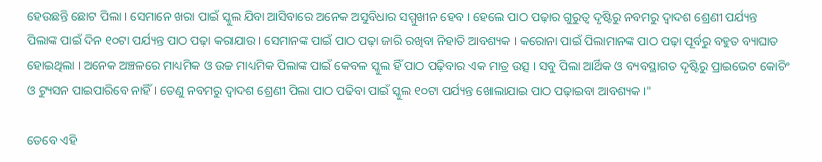ହେଉଛନ୍ତି ଛୋଟ ପିଲା । ସେମାନେ ଖରା ପାଇଁ ସ୍କୁଲ ଯିବା ଆସିବାରେ ଅନେକ ଅସୁବିଧାର ସମ୍ମୁଖୀନ ହେବ । ହେଲେ ପାଠ ପଢ଼ାର ଗୁରୁତ୍ବ ଦୃଷ୍ଟିରୁ ନବମରୁ ଦ୍ବାଦଶ ଶ୍ରେଣୀ ପର୍ଯ୍ୟନ୍ତ ପିଲାଙ୍କ ପାଇଁ ଦିନ ୧୦ଟା ପର୍ଯ୍ୟନ୍ତ ପାଠ ପଢ଼ା କରାଯାଉ । ସେମାନଙ୍କ ପାଇଁ ପାଠ ପଢ଼ା ଜାରି ରଖିବା ନିହାତି ଆବଶ୍ୟକ । କରୋନା ପାଇଁ ପିଲାମାନଙ୍କ ପାଠ ପଢ଼ା ପୂର୍ବରୁ ବହୁତ ବ୍ୟାଘାତ ହୋଇଥିଲା । ଅନେକ ଅଞ୍ଚଳରେ ମାଧ୍ୟମିକ ଓ ଉଚ୍ଚ ମାଧ୍ୟମିକ ପିଲାଙ୍କ ପାଇଁ କେବଳ ସ୍କୁଲ ହିଁ ପାଠ ପଢ଼ିବାର ଏକ ମାତ୍ର ଉତ୍ସ । ସବୁ ପିଲା ଆର୍ଥିକ ଓ ବ୍ୟବସ୍ଥାଗତ ଦୃଷ୍ଟିରୁ ପ୍ରାଇଭେଟ କୋଚିଂ ଓ ଟ୍ୟୁସନ ପାଇପାରିବେ ନାହିଁ । ତେଣୁ ନବମରୁ ଦ୍ବାଦଶ ଶ୍ରେଣୀ ପିଲା ପାଠ ପଢିବା ପାଇଁ ସ୍କୁଲ ୧୦ଟା ପର୍ଯ୍ୟନ୍ତ ଖୋଲାଯାଇ ପାଠ ପଢ଼ାଇବା ଆବଶ୍ୟକ ।"

ତେବେ ଏହି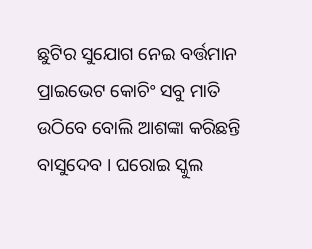ଛୁଟିର ସୁଯୋଗ ନେଇ ବର୍ତ୍ତମାନ ପ୍ରାଇଭେଟ କୋଚିଂ ସବୁ ମାତି ଉଠିବେ ବୋଲି ଆଶଙ୍କା କରିଛନ୍ତି ବାସୁଦେବ । ଘରୋଇ ସ୍କୁଲ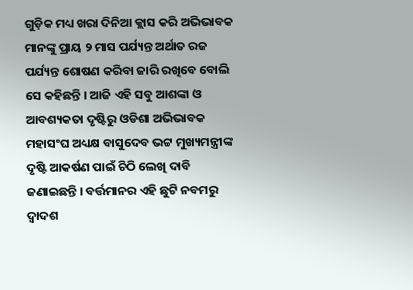ଗୁଡ଼ିକ ମଧ୍ୟ ଖରା ଦିନିଆ କ୍ଲାସ କରି ଅଭିଭାବକ ମାନଙ୍କୁ ପ୍ରାୟ ୨ ମାସ ପର୍ଯ୍ୟନ୍ତ ଅର୍ଥାତ ରଜ ପର୍ଯ୍ୟନ୍ତ ଶୋଷଣ କରିବା ଜାରି ରଖିବେ ବୋଲି ସେ କହିଛନ୍ତି । ଆଜି ଏହି ସବୁ ଆଶଙ୍କା ଓ ଆବଶ୍ୟକତା ଦୃଷ୍ଟିରୁ ଓଡିଶା ଅଭିଭାବକ ମହାସଂଘ ଅଧ୍ୟକ୍ଷ ବାସୁଦେବ ଭଟ୍ଟ ମୁଖ୍ୟମନ୍ତ୍ରୀଙ୍କ ଦୃଷ୍ଟି ଆକର୍ଷଣ ପାଇଁ ଚିଠି ଲେଖି ଦାବି ଜଣାଇଛନ୍ତି । ବର୍ତ୍ତମାନର ଏହି ଛୁଟି ନବମରୁ ଦ୍ବାଦଶ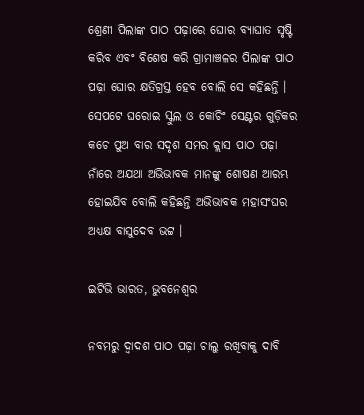ଶ୍ରେଣୀ ପିଲାଙ୍କ ପାଠ ପଢ଼ାରେ ଘୋର ବ୍ୟାଘାତ ସୃଷ୍ଟି କରିବ ଏବଂ ବିଶେଷ କରି ଗ୍ରାମାଞ୍ଚଳର ପିଲାଙ୍କ ପାଠ ପଢ଼ା ଘୋର କ୍ଷତିଗ୍ରସ୍ତ ହେବ ବୋଲି ସେ କହିଛନ୍ତି । ସେପଟେ ଘରୋଇ ସ୍କୁଲ ଓ କୋଚିଂ ସେଣ୍ଟର ଗୁଡ଼ିକର କଚେ ପୁଅ ବାର ସଦୃଶ ସମର କ୍ଲାସ ପାଠ ପଢ଼ା ନାଁରେ ଅଯଥା ଅଭିଭାବକ ମାନଙ୍କୁ ଶୋଷଣ ଆରମ୍ଭ ହୋଇଯିବ ବୋଲି କହିଛନ୍ତି ଅଭିଭାବକ ମହାସଂଘର ଅଧ୍ୟକ୍ଷ ବାସୁଦେବ ଭଟ୍ଟ ।

ଇଟିଭି ଭାରତ, ଭୁବନେଶ୍ବର

ନବମରୁ ଦ୍ବାଦଶ ପାଠ ପଢ଼ା ଚାଲୁ ରଖିବାକୁ ଦାବି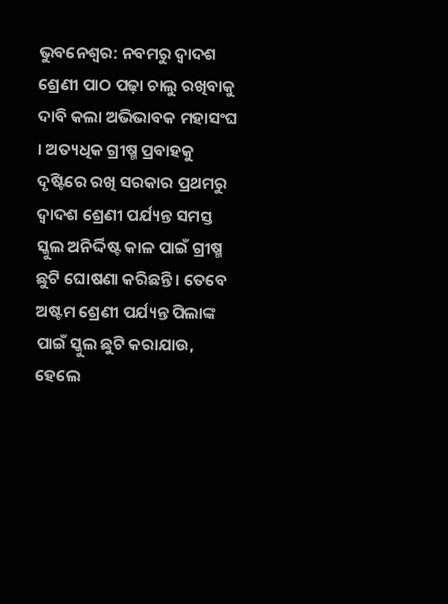ଭୁବନେଶ୍ବର: ନବମରୁ ଦ୍ବାଦଶ ଶ୍ରେଣୀ ପାଠ ପଢ଼ା ଚାଲୁ ରଖିବାକୁ ଦାବି କଲା ଅଭିଭାବକ ମହାସଂଘ । ଅତ୍ୟଧିକ ଗ୍ରୀଷ୍ମ ପ୍ରବାହକୁ ଦୃଷ୍ଟିରେ ରଖି ସରକାର ପ୍ରଥମରୁ ଦ୍ବାଦଶ ଶ୍ରେଣୀ ପର୍ଯ୍ୟନ୍ତ ସମସ୍ତ ସ୍କୁଲ ଅନିର୍ଦ୍ଦିଷ୍ଟ କାଳ ପାଇଁ ଗ୍ରୀଷ୍ମ ଛୁଟି ଘୋଷଣା କରିଛନ୍ତି । ତେବେ ଅଷ୍ଟମ ଶ୍ରେଣୀ ପର୍ଯ୍ୟନ୍ତ ପିଲାଙ୍କ ପାଇଁ ସ୍କୁଲ ଛୁଟି କରାଯାଉ, ହେଲେ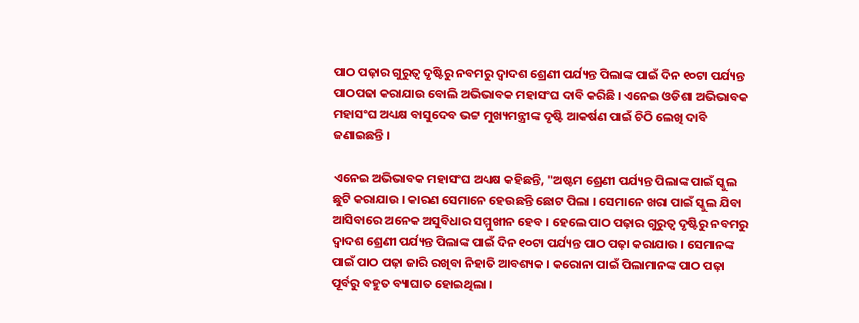ପାଠ ପଢ଼ାର ଗୁରୁତ୍ବ ଦୃଷ୍ଟିରୁ ନବମରୁ ଦ୍ବାଦଶ ଶ୍ରେଣୀ ପର୍ଯ୍ୟନ୍ତ ପିଲାଙ୍କ ପାଇଁ ଦିନ ୧୦ଟା ପର୍ଯ୍ୟନ୍ତ ପାଠପଢା କରାଯାଉ ବୋଲି ଅଭିଭାବକ ମହାସଂଘ ଦାବି କରିଛି । ଏନେଇ ଓଡିଶା ଅଭିଭାବକ ମହାସଂଘ ଅଧ୍ୟକ୍ଷ ବାସୁଦେବ ଭଟ୍ଟ ମୁଖ୍ୟମନ୍ତ୍ରୀଙ୍କ ଦୃଷ୍ଟି ଆକର୍ଷଣ ପାଇଁ ଚିଠି ଲେଖି ଦାବି ଜଣାଇଛନ୍ତି ।

ଏନେଇ ଅଭିଭାବକ ମହାସଂଘ ଅଧ୍ୟକ୍ଷ କହିଛନ୍ତି, "ଅଷ୍ଟମ ଶ୍ରେଣୀ ପର୍ଯ୍ୟନ୍ତ ପିଲାଙ୍କ ପାଇଁ ସ୍କୁଲ ଛୁଟି କରାଯାଉ । କାରଣ ସେମାନେ ହେଉଛନ୍ତି ଛୋଟ ପିଲା । ସେମାନେ ଖରା ପାଇଁ ସ୍କୁଲ ଯିବା ଆସିବାରେ ଅନେକ ଅସୁବିଧାର ସମ୍ମୁଖୀନ ହେବ । ହେଲେ ପାଠ ପଢ଼ାର ଗୁରୁତ୍ବ ଦୃଷ୍ଟିରୁ ନବମରୁ ଦ୍ବାଦଶ ଶ୍ରେଣୀ ପର୍ଯ୍ୟନ୍ତ ପିଲାଙ୍କ ପାଇଁ ଦିନ ୧୦ଟା ପର୍ଯ୍ୟନ୍ତ ପାଠ ପଢ଼ା କରାଯାଉ । ସେମାନଙ୍କ ପାଇଁ ପାଠ ପଢ଼ା ଜାରି ରଖିବା ନିହାତି ଆବଶ୍ୟକ । କରୋନା ପାଇଁ ପିଲାମାନଙ୍କ ପାଠ ପଢ଼ା ପୂର୍ବରୁ ବହୁତ ବ୍ୟାଘାତ ହୋଇଥିଲା ।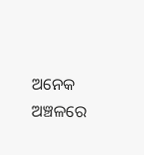ଅନେକ ଅଞ୍ଚଳରେ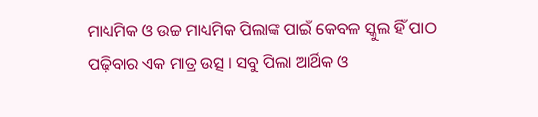ମାଧ୍ୟମିକ ଓ ଉଚ୍ଚ ମାଧ୍ୟମିକ ପିଲାଙ୍କ ପାଇଁ କେବଳ ସ୍କୁଲ ହିଁ ପାଠ ପଢ଼ିବାର ଏକ ମାତ୍ର ଉତ୍ସ । ସବୁ ପିଲା ଆର୍ଥିକ ଓ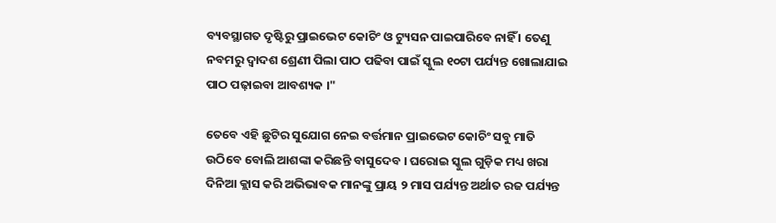ବ୍ୟବସ୍ଥାଗତ ଦୃଷ୍ଟିରୁ ପ୍ରାଇଭେଟ କୋଚିଂ ଓ ଟ୍ୟୁସନ ପାଇପାରିବେ ନାହିଁ । ତେଣୁ ନବମରୁ ଦ୍ବାଦଶ ଶ୍ରେଣୀ ପିଲା ପାଠ ପଢିବା ପାଇଁ ସ୍କୁଲ ୧୦ଟା ପର୍ଯ୍ୟନ୍ତ ଖୋଲାଯାଇ ପାଠ ପଢ଼ାଇବା ଆବଶ୍ୟକ ।"

ତେବେ ଏହି ଛୁଟିର ସୁଯୋଗ ନେଇ ବର୍ତ୍ତମାନ ପ୍ରାଇଭେଟ କୋଚିଂ ସବୁ ମାତି ଉଠିବେ ବୋଲି ଆଶଙ୍କା କରିଛନ୍ତି ବାସୁଦେବ । ଘରୋଇ ସ୍କୁଲ ଗୁଡ଼ିକ ମଧ୍ୟ ଖରା ଦିନିଆ କ୍ଲାସ କରି ଅଭିଭାବକ ମାନଙ୍କୁ ପ୍ରାୟ ୨ ମାସ ପର୍ଯ୍ୟନ୍ତ ଅର୍ଥାତ ରଜ ପର୍ଯ୍ୟନ୍ତ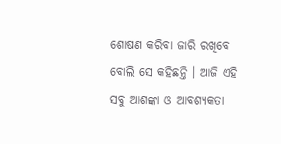ଶୋଷଣ କରିବା ଜାରି ରଖିବେ ବୋଲି ସେ କହିଛନ୍ତି । ଆଜି ଏହି ସବୁ ଆଶଙ୍କା ଓ ଆବଶ୍ୟକତା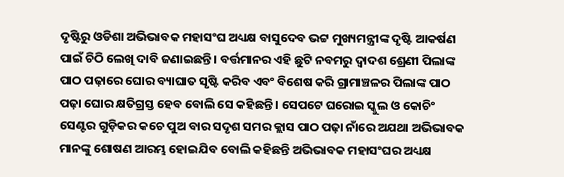ଦୃଷ୍ଟିରୁ ଓଡିଶା ଅଭିଭାବକ ମହାସଂଘ ଅଧ୍ୟକ୍ଷ ବାସୁଦେବ ଭଟ୍ଟ ମୁଖ୍ୟମନ୍ତ୍ରୀଙ୍କ ଦୃଷ୍ଟି ଆକର୍ଷଣ ପାଇଁ ଚିଠି ଲେଖି ଦାବି ଜଣାଇଛନ୍ତି । ବର୍ତ୍ତମାନର ଏହି ଛୁଟି ନବମରୁ ଦ୍ବାଦଶ ଶ୍ରେଣୀ ପିଲାଙ୍କ ପାଠ ପଢ଼ାରେ ଘୋର ବ୍ୟାଘାତ ସୃଷ୍ଟି କରିବ ଏବଂ ବିଶେଷ କରି ଗ୍ରାମାଞ୍ଚଳର ପିଲାଙ୍କ ପାଠ ପଢ଼ା ଘୋର କ୍ଷତିଗ୍ରସ୍ତ ହେବ ବୋଲି ସେ କହିଛନ୍ତି । ସେପଟେ ଘରୋଇ ସ୍କୁଲ ଓ କୋଚିଂ ସେଣ୍ଟର ଗୁଡ଼ିକର କଚେ ପୁଅ ବାର ସଦୃଶ ସମର କ୍ଲାସ ପାଠ ପଢ଼ା ନାଁରେ ଅଯଥା ଅଭିଭାବକ ମାନଙ୍କୁ ଶୋଷଣ ଆରମ୍ଭ ହୋଇଯିବ ବୋଲି କହିଛନ୍ତି ଅଭିଭାବକ ମହାସଂଘର ଅଧ୍ୟକ୍ଷ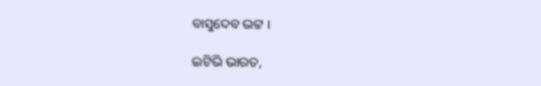ବାସୁଦେବ ଭଟ୍ଟ ।

ଇଟିଭି ଭାରତ,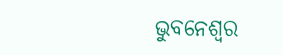ଭୁବନେଶ୍ବର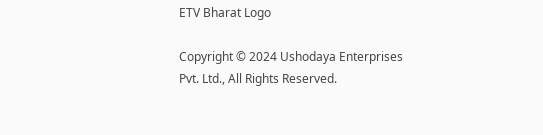ETV Bharat Logo

Copyright © 2024 Ushodaya Enterprises Pvt. Ltd., All Rights Reserved.